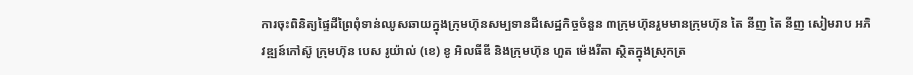ការចុះពិនិត្យផ្ទៃដីព្រៃពុំទាន់ឈូសឆាយក្នុងក្រុមហ៊ុនសម្បទានដីសេដ្ឋកិច្ចចំនួន ៣ក្រុមហ៊ុនរួមមានក្រុមហ៊ុន តៃ នីញ តៃ នីញ សៀមរាប អភិវឌ្ឍន៍កៅស៊ូ ក្រុមហ៊ុន បេស រូយ៉ាល់ (ខេ) ខូ អិលធីឌី និងក្រុមហ៊ុន ហួត ម៉េងរីតា ស្ថិតក្នុងស្រុកត្រ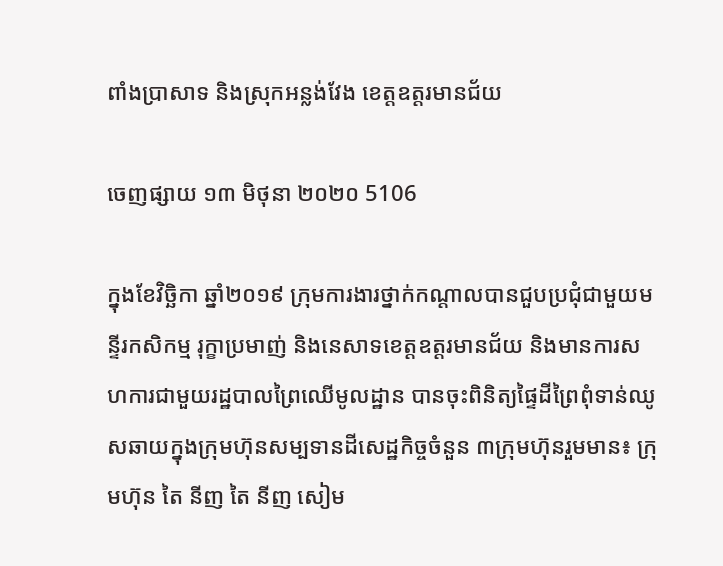ពាំងប្រាសាទ និងស្រុកអន្លង់វែង ខេត្តឧត្តរមានជ័យ

ចេញផ្សាយ ១៣ មិថុនា ២០២០ 5106

ក្នុងខែវិច្ឆិកា ឆ្នាំ២០១៩ ក្រុមការងារថ្នាក់កណ្ដាលបានជួបប្រជុំជាមួយមន្ទីរកសិកម្ម រុក្ខាប្រមាញ់ និងនេសាទខេត្តឧត្តរមានជ័យ និងមានការសហការជាមួយរដ្ឋបាលព្រៃឈើមូលដ្ឋាន បានចុះពិនិត្យផ្ទៃដីព្រៃពុំទាន់ឈូសឆាយក្នុងក្រុមហ៊ុនសម្បទានដីសេដ្ឋកិច្ចចំនួន ៣ក្រុមហ៊ុនរួមមាន៖ ក្រុមហ៊ុន តៃ នីញ តៃ នីញ សៀម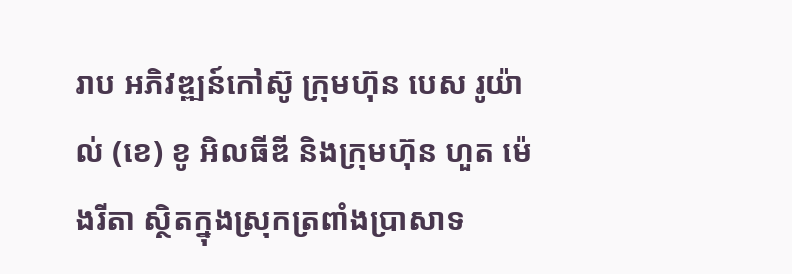រាប អភិវឌ្ឍន៍កៅស៊ូ ក្រុមហ៊ុន បេស រូយ៉ាល់ (ខេ) ខូ អិលធីឌី និងក្រុមហ៊ុន ហួត ម៉េងរីតា ស្ថិតក្នុងស្រុកត្រពាំងប្រាសាទ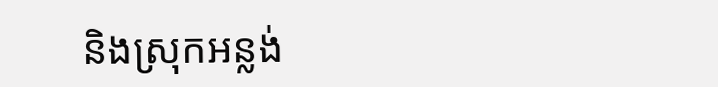និងស្រុកអន្លង់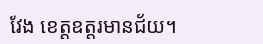វែង ខេត្តឧត្តរមានជ័យ។